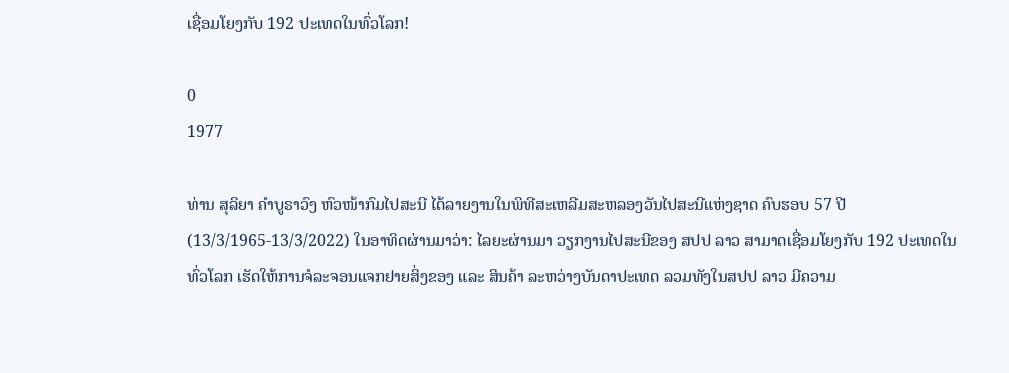ເຊື່ອມໂຍງກັບ 192 ປະເທດໃນທົ່ວໂລກ!

0
1977

ທ່ານ ສຸລິຍາ ຄຳບູຣາວົງ ຫົວໜ້າກົມໄປສະນີ ໄດ້ລາຍງານໃນພິທີສະເຫລີມສະຫລອງວັນໄປສະນີແຫ່ງຊາດ ຄົບຮອບ 57 ປີ (13/3/1965-13/3/2022) ໃນອາທິດຜ່ານມາວ່າ: ໄລຍະຜ່ານມາ ວຽກງານໄປສະນີຂອງ ສປປ ລາວ ສາມາດເຊື່ອມໂຍງກັບ 192 ປະເທດໃນທົ່ວໂລກ ເຮັດໃຫ້ການຈໍລະຈອນແຈກຢາຍສິ່ງຂອງ ແລະ ສິນຄ້າ ລະຫວ່າງບັນດາປະເທດ ລວມທັງໃນສປປ ລາວ ມີຄວາມ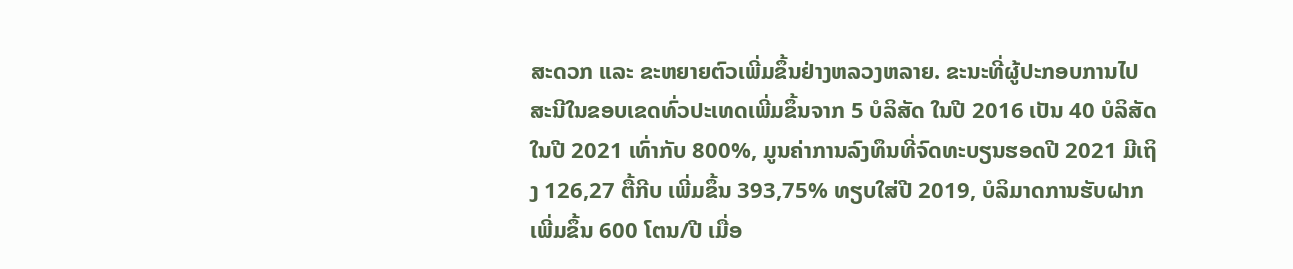ສະດວກ ແລະ ຂະຫຍາຍຕົວເພີ່ມຂຶ້ນຢ່າງຫລວງຫລາຍ. ຂະນະທີ່ຜູ້ປະກອບການໄປສະນີໃນຂອບເຂດທົ່ວປະເທດເພີ່ມຂຶ້ນຈາກ 5 ບໍລິສັດ ໃນປີ 2016 ເປັນ 40 ບໍລິສັດ ໃນປີ 2021 ເທົ່າກັບ 800%, ມູນຄ່າການລົງທຶນທີ່ຈົດທະບຽນຮອດປີ 2021 ມີເຖິງ 126,27 ຕື້ກີບ ເພີ່ມຂຶ້ນ 393,75% ທຽບໃສ່ປີ 2019, ບໍລິມາດການຮັບຝາກເພີ່ມຂຶ້ນ 600 ໂຕນ/ປີ ເມື່ອ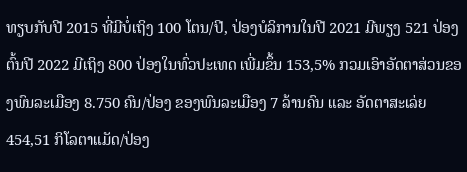ທຽບກັບປີ 2015 ທີ່ມີບໍ່ເຖິງ 100 ໂຕນ/ປີ, ປ່ອງບໍລິການໃນປີ 2021 ມີພຽງ 521 ປ່ອງ ຕົ້ນປີ 2022 ມີເຖິງ 800 ປ່ອງໃນທົ່ວປະເທດ ເພີ່ມຂຶ້ນ 153,5% ກວມເອົາອັດຕາສ່ວນຂອງພົນລະເມືອງ 8.750 ຄົນ/ປ່ອງ ຂອງພົນລະເມືອງ 7 ລ້ານຄົນ ແລະ ອັດຕາສະເລ່ຍ 454,51 ກິໂລຕາແມັດ/ປ່ອງ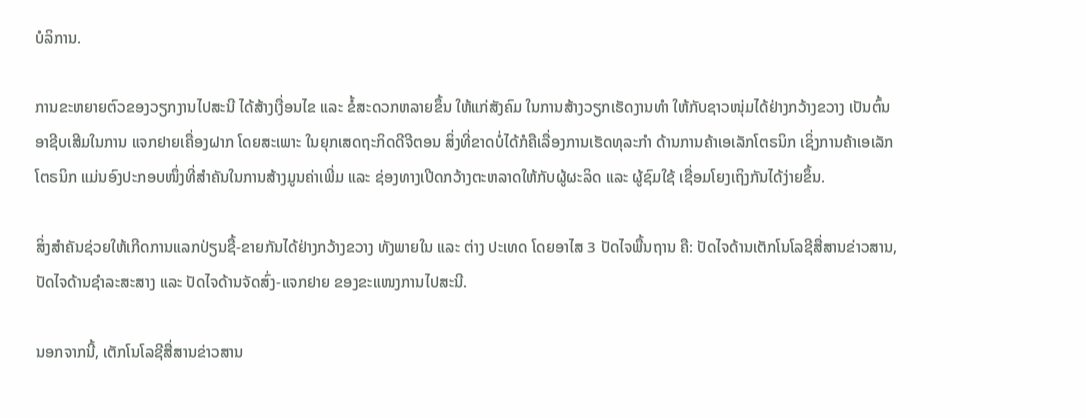ບໍລິການ.

ການຂະຫຍາຍຕົວຂອງວຽກງານໄປສະນີ ໄດ້ສ້າງເງື່ອນໄຂ ແລະ ຂໍ້ສະດວກຫລາຍຂຶ້ນ ໃຫ້ແກ່ສັງຄົມ ໃນການສ້າງວຽກເຮັດງານທຳ ໃຫ້ກັບຊາວໜຸ່ມໄດ້ຢ່າງກວ້າງຂວາງ ເປັນຕົ້ນ ອາຊີບເສີມໃນການ ແຈກຢາຍເຄື່ອງຝາກ ໂດຍສະເພາະ ໃນຍຸກເສດຖະກິດດີຈີຕອນ ສິ່ງທີ່ຂາດບໍ່ໄດ້ກໍຄືເລື່ອງການເຮັດທຸລະກຳ ດ້ານການຄ້າເອເລັກໂຕຣນິກ ເຊິ່ງການຄ້າເອເລັກໂຕຣນິກ ແມ່ນອົງປະກອບໜຶ່ງທີ່ສຳຄັນໃນການສ້າງມູນຄ່າເພີ່ມ ແລະ ຊ່ອງທາງເປີດກວ້າງຕະຫລາດໃຫ້ກັບຜູ້ຜະລິດ ແລະ ຜູ້ຊົມໃຊ້ ເຊື່ອມໂຍງເຖິງກັນໄດ້ງ່າຍຂຶ້ນ.

ສິ່ງສຳຄັນຊ່ວຍໃຫ້ເກີດການແລກປ່ຽນຊື້-ຂາຍກັນໄດ້ຢ່າງກວ້າງຂວາງ ທັງພາຍໃນ ແລະ ຕ່າງ ປະເທດ ໂດຍອາໄສ 3 ປັດໄຈພື້ນຖານ ຄື: ປັດໄຈດ້ານເຕັກໂນໂລຊີສື່ສານຂ່າວສານ, ປັດໄຈດ້ານຊໍາລະສະສາງ ແລະ ປັດໄຈດ້ານຈັດສົ່ງ-ແຈກຢາຍ ຂອງຂະແໜງການໄປສະນີ.

ນອກຈາກນີ້, ເຕັກໂນໂລຊີສື່ສານຂ່າວສານ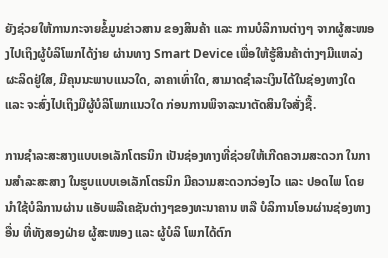ຍັງຊ່ວຍໃຫ້ການກະຈາຍຂໍ້ມູນຂ່າວສານ ຂອງສິນຄ້າ ແລະ ການບໍລິການຕ່າງໆ ຈາກຜູ້ສະໜອງໄປເຖິງຜູ້ບໍລິໂພກໄດ້ງ່າຍ ຜ່ານທາງ Smart Device ເພື່ອໃຫ້ຮູ້ສິນຄ້າຕ່າງໆມີແຫລ່ງຜະລິດຢູ່ໃສ, ມີຄຸນນະພາບແນວໃດ, ລາຄາເທົ່າໃດ, ສາມາດຊໍາລະເງິນໄດ້ໃນຊ່ອງທາງໃດ ແລະ ຈະສົ່ງໄປເຖິງມືຜູ້ບໍລິໂພກແນວໃດ ກ່ອນການພິຈາລະນາຕັດສິນໃຈສັ່ງຊື້.

ການຊໍາລະສະສາງແບບເອເລັກໂຕຣນິກ ເປັນຊ່ອງທາງທີ່ຊ່ວຍໃຫ້ເກີດຄວາມສະດວກ ໃນການສຳລະສະສາງ ໃນຮູບແບບເອເລັກໂຕຣນິກ ມີຄວາມສະດວກວ່ອງໄວ ແລະ ປອດໄພ ໂດຍນຳໃຊ້ບໍລິການຜ່ານ ແອັບພລີເຄຊັນຕ່າງໆຂອງທະນາຄານ ຫລື ບໍລິການໂອນຜ່ານຊ່ອງທາງອື່ນ ທີ່ທັງສອງຝ່າຍ ຜູ້ສະໜອງ ແລະ ຜູ້ບໍລິ ໂພກໄດ້ຕົກ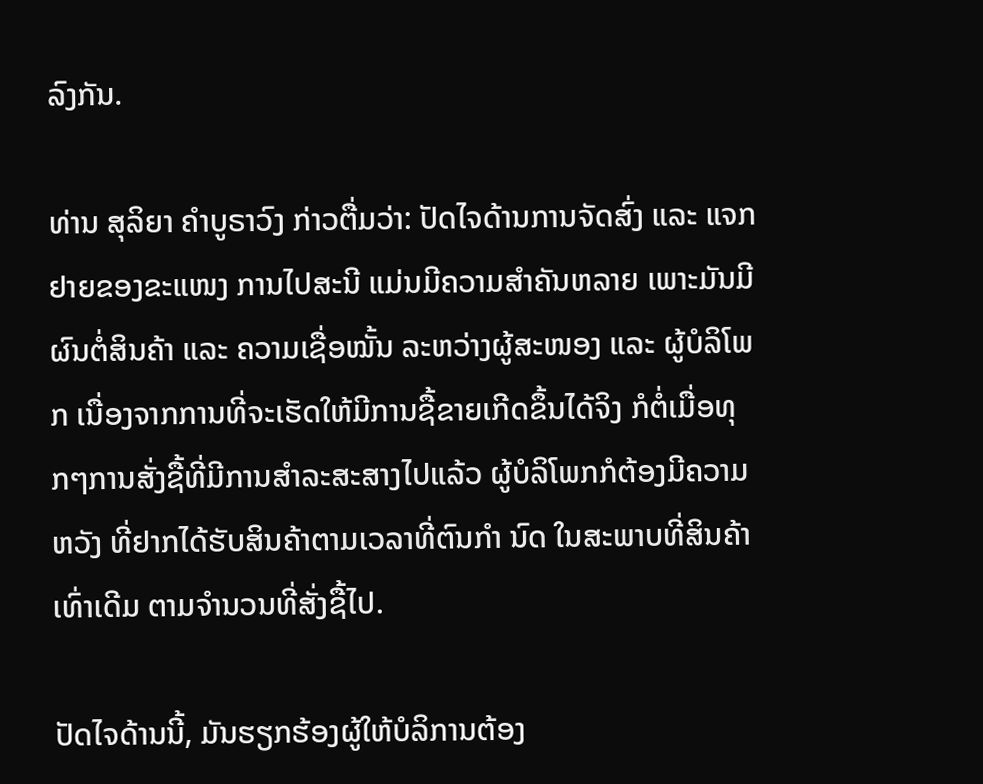ລົງກັນ.

ທ່ານ ສຸລິຍາ ຄຳບູຣາວົງ ກ່າວຕື່ມວ່າ: ປັດໄຈດ້ານການຈັດສົ່ງ ແລະ ແຈກຢາຍຂອງຂະແໜງ ການໄປສະນີ ແມ່ນມີຄວາມສຳຄັນຫລາຍ ເພາະມັນມີຜົນຕໍ່ສິນຄ້າ ແລະ ຄວາມເຊື່ອໝັ້ນ ລະຫວ່າງຜູ້ສະໜອງ ແລະ ຜູ້ບໍລິໂພກ ເນື່ອງຈາກການທີ່ຈະເຮັດໃຫ້ມີການຊື້ຂາຍເກີດຂຶ້ນໄດ້ຈິງ ກໍຕໍ່ເມື່ອທຸກໆການສັ່ງຊື້ທີ່ມີການສຳລະສະສາງໄປແລ້ວ ຜູ້ບໍລິໂພກກໍຕ້ອງມີຄວາມຫວັງ ທີ່ຢາກໄດ້ຮັບສິນຄ້າຕາມເວລາທີ່ຕົນກຳ ນົດ ໃນສະພາບທີ່ສິນຄ້າເທົ່າເດີມ ຕາມຈຳນວນທີ່ສັ່ງຊື້ໄປ.

ປັດໄຈດ້ານນີ້, ມັນຮຽກຮ້ອງຜູ້ໃຫ້ບໍລິການຕ້ອງ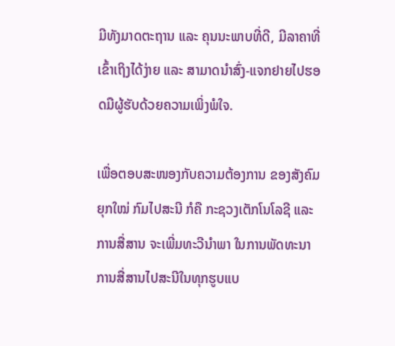ມີທັງມາດຕະຖານ ແລະ ຄຸນນະພາບທີ່ດີ, ມີລາຄາທີ່ເຂົ້າເຖິງໄດ້ງ່າຍ ແລະ ສາມາດນຳສົ່ງ-ແຈກຢາຍໄປຮອດມືຜູ້ຮັບດ້ວຍຄວາມເພິ່ງພໍໃຈ.

ເພື່ອຕອບສະໜອງກັບຄວາມຕ້ອງການ ຂອງສັງຄົມຍຸກໃໝ່ ກົມໄປສະນີ ກໍຄື ກະຊວງເຕັກໂນໂລຊີ ແລະ ການສື່ສານ ຈະເພີ່ມທະວີນໍາພາ ໃນການພັດທະນາການສື່ສານໄປສະນີໃນທຸກຮູບແບ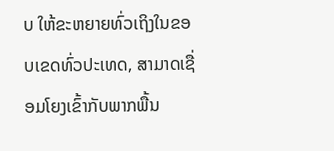ບ ໃຫ້ຂະຫຍາຍທົ່ວເຖິງໃນຂອບເຂດທົ່ວປະເທດ, ສາມາດເຊື່ອມໂຍງເຂົ້າກັບພາກພື້ນ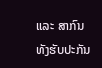ແລະ ສາກົນ ທັງຮັບປະກັນ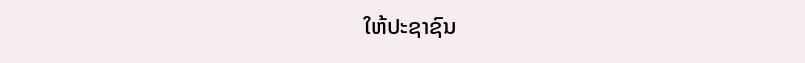ໃຫ້ປະຊາຊົນ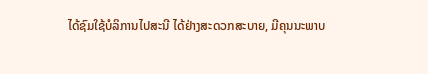ໄດ້ຊົມໃຊ້ບໍລິການໄປສະນີ ໄດ້ຢ່າງສະດວກສະບາຍ, ມີຄຸນນະພາບ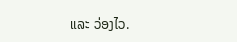ແລະ ວ່ອງໄວ.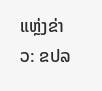ແຫຼ່ງຂ່າວ: ຂປລ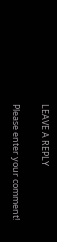LEAVE A REPLY

Please enter your comment!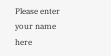Please enter your name here